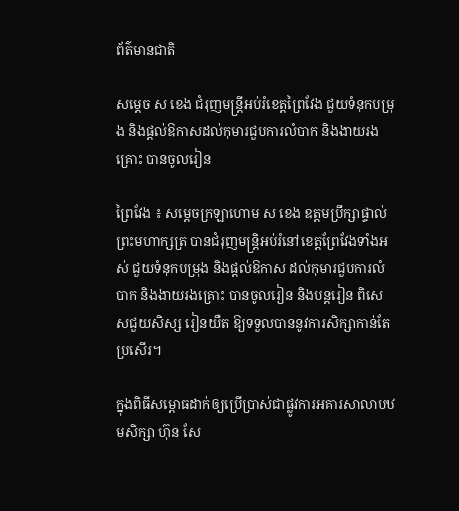ព័ត៌មានជាតិ

សម្ដេច ស ខេង ជំរុញមន្ដ្រីអប់រំខេត្តព្រៃវែង ជួយទំនុកបម្រុង និងផ្តល់ឱកាសដល់កុមារជួបការលំបាក និងងាយរងគ្រោះ បានចូលរៀន

ព្រៃវែង ៖ សម្ដេចក្រឡាហោម ស ខេង ឧត្តមប្រឹក្សាផ្ទាល់ព្រះមហាក្សត្រ បានជំរុញមន្ដ្រិអប់រំនៅខេត្តព្រែវែងទាំងអស់ ជួយទំនុកបម្រុង និងផ្តល់ឱកាស ដល់កុមារជួបការលំបាក និងងាយរងគ្រោះ បានចូលរៀន និងបន្តរៀន ពិសេសជួយសិស្ស រៀនយឺត ឱ្យទទួលបាននូវការសិក្សាកាន់តែប្រសើរ។

ក្នុងពិធីសម្ពោធដាក់ឲ្យប្រើប្រាស់ជាផ្លូវការអគារសាលាបឋមសិក្សា ហ៊ុន សែ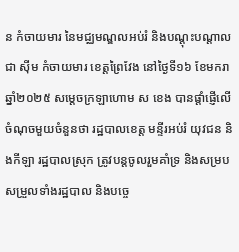ន កំចាយមារ នៃមជ្ឈមណ្ឌលអប់រំ និងបណ្ដុះបណ្ដាល ជា ស៊ីម កំចាយមារ ខេត្តព្រៃវែង នៅថ្ងៃទី១៦ ខែមករា ឆ្នាំ២០២៥ សម្ដេចក្រឡាហោម ស ខេង បានផ្តាំផ្ញើលើចំណុចមួយចំនួនថា រដ្ឋបាលខេត្ត មន្ទីរអប់រំ យុវជន និងកីឡា រដ្ឋបាលស្រុក ត្រូវបន្តចូលរួមគាំទ្រ និងសម្របសម្រួលទាំងរដ្ឋបាល និងបច្ចេ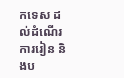កទេស ដល់ដំណើរការរៀន និងប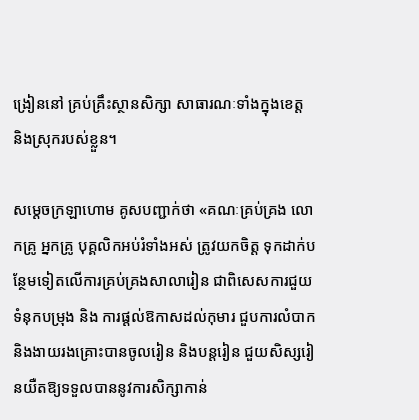ង្រៀននៅ គ្រប់គ្រឹះស្ថានសិក្សា សាធារណៈទាំងក្នុងខេត្ត និងស្រុករបស់ខ្លួន។

សម្ដេចក្រឡាហោម គូសបញ្ជាក់ថា «គណៈគ្រប់គ្រង លោកគ្រូ អ្នកគ្រូ បុគ្គលិកអប់រំទាំងអស់ ត្រូវយកចិត្ត ទុកដាក់បន្ថែមទៀតលើការគ្រប់គ្រងសាលារៀន ជាពិសេសការជួយទំនុកបម្រុង និង ការផ្តល់ឱកាសដល់កុមារ ជួបការលំបាក និងងាយរងគ្រោះបានចូលរៀន និងបន្តរៀន ជួយសិស្សរៀនយឺតឱ្យទទួលបាននូវការសិក្សាកាន់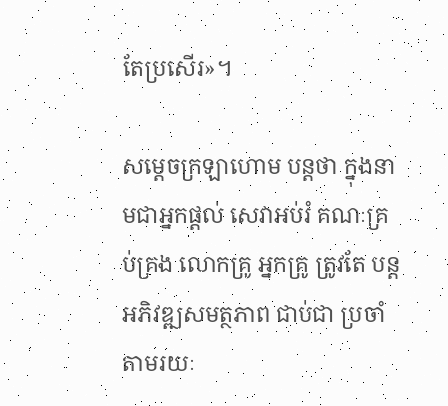តែប្រសើរ»។

សម្ដេចក្រឡាហោម បន្ដថា ក្នុងនាមជាអ្នកផ្តល់ សេវាអប់រំ គណៈគ្រប់គ្រង លោកគ្រូ អ្នកគ្រូ ត្រូវតែ បន្តអភិវឌ្ឍសមត្ថភាព ជាប់ជា ប្រចាំតាមរយៈ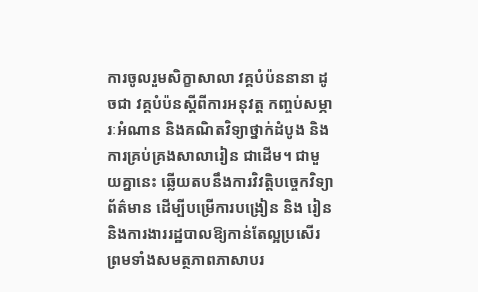ការចូលរួមសិក្ខាសាលា វគ្គបំប៉ននានា ដូចជា វគ្គបំប៉នស្តីពីការអនុវត្ត កញ្ចប់សម្ភារៈអំណាន និងគណិតវិទ្យាថ្នាក់ដំបូង និងការគ្រប់គ្រងសាលារៀន ជាដើម។ ជាមួយគ្នានេះ ឆ្លើយតបនឹងការវិវត្តិបច្ចេកវិទ្យាព័ត៌មាន ដើម្បីបម្រើការបង្រៀន និង រៀន និងការងាររដ្ឋបាលឱ្យកាន់តែល្អប្រសើរ ព្រមទាំងសមត្ថភាពភាសាបរ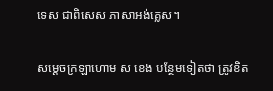ទេស ជាពិសេស ភាសាអង់គ្លេស។

សម្ដេចក្រឡាហោម ស ខេង បន្ថែមទៀតថា ត្រូវខិត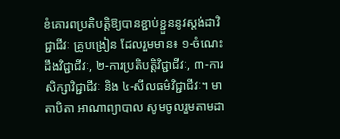ខំគោរពប្រតិបត្តិឱ្យបានខ្ជាប់ខ្ជួននូវស្តង់ដាវិជ្ជាជីវៈ គ្រូបង្រៀន ដែលរួមមាន៖ ១-ចំណេះដឹងវិជ្ជាជីវៈ, ២-ការប្រតិបត្តិវិជ្ជាជីវៈ, ៣-ការ សិក្សាវិជ្ជាជីវៈ និង ៤-សីលធម៌វិជ្ជាជីវៈ។ មាតាបិតា អាណាព្យាបាល សូមចូលរួមតាមដា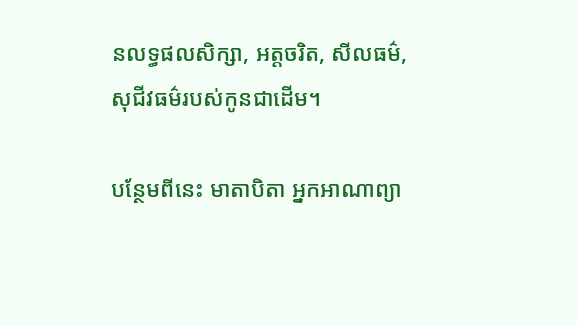នលទ្ធផលសិក្សា, អត្តចរិត, សីលធម៌, សុជីវធម៌របស់កូនជាដើម។

បន្ថែមពីនេះ មាតាបិតា អ្នកអាណាព្យា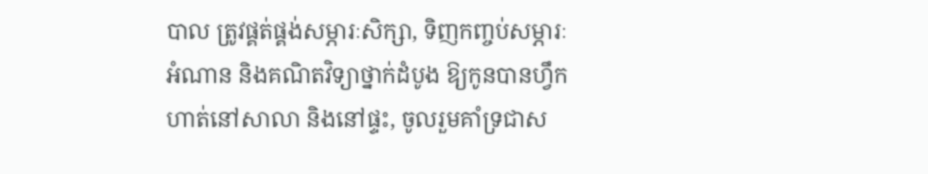បាល ត្រូវផ្គត់ផ្គង់សម្ភារៈសិក្សា, ទិញកញ្ចប់សម្ភារៈអំណាន និងគណិតវិទ្យាថ្នាក់ដំបូង ឱ្យកូនបានហ្វឹកហាត់នៅសាលា និងនៅផ្ទះ, ចូលរួមគាំទ្រជាស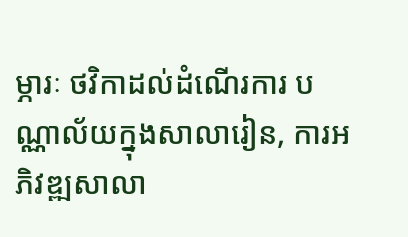ម្ភារៈ ថវិកាដល់ដំណើរការ បណ្ណាល័យក្នុងសាលារៀន, ការអភិវឌ្ឍសាលា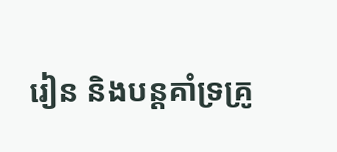រៀន និងបន្តគាំទ្រគ្រូ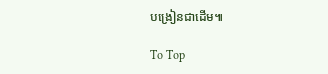បង្រៀនជាដើម៕

To Top